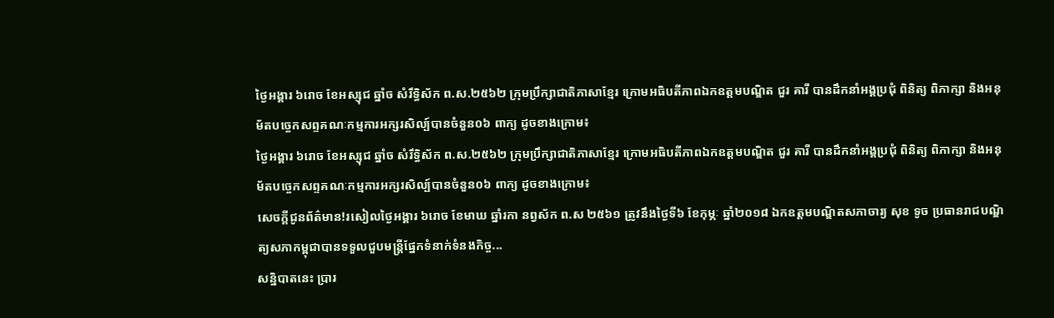ថ្ងៃអង្គារ ៦រោច ខែអស្សុជ ឆ្នាំច សំរឹទ្ធិស័ក ព.ស.២៥៦២ ក្រុមប្រឹក្សាជាតិភាសាខ្មែរ ក្រោមអធិបតីភាពឯកឧត្តមបណ្ឌិត ជួរ គារី បានដឹកនាំអង្គប្រជុំ ពិនិត្យ ពិភាក្សា និងអនុម័តបច្ចេកសព្ទគណៈកម្មការអក្សរសិល្ប៍បានចំនួន០៦ ពាក្យ ដូចខាងក្រោម៖
ថ្ងៃអង្គារ ៦រោច ខែអស្សុជ ឆ្នាំច សំរឹទ្ធិស័ក ព.ស.២៥៦២ ក្រុមប្រឹក្សាជាតិភាសាខ្មែរ ក្រោមអធិបតីភាពឯកឧត្តមបណ្ឌិត ជួរ គារី បានដឹកនាំអង្គប្រជុំ ពិនិត្យ ពិភាក្សា និងអនុម័តបច្ចេកសព្ទគណៈកម្មការអក្សរសិល្ប៍បានចំនួន០៦ ពាក្យ ដូចខាងក្រោម៖
សេចក្តីជូនព័ត៌មាន!រសៀលថ្ងៃអង្គារ ៦រោច ខែមាឃ ឆ្នាំរកា នព្វស័ក ព.ស ២៥៦១ ត្រូវនឹងថ្ងៃទី៦ ខែកុម្ភៈ ឆ្នាំ២០១៨ ឯកឧត្តមបណ្ឌិតសភាចារ្យ សុខ ទូច ប្រធានរាជបណ្ឌិត្យសភាកម្ពុជាបានទទួលជួបមន្ត្រីផ្នែកទំនាក់ទំនងកិច្ច...
សន្និបាតនេះ ប្រារ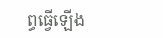ព្ធធ្វើឡើង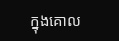ក្នុងគោល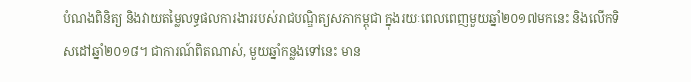បំណងពិនិត្យ និងវាយតម្លៃលទ្ធផលការងាររបស់រាជបណ្ឌិត្យសភាកម្ពុជា ក្នុងរយៈពេលពេញមួយឆ្នាំ២០១៧មកនេះ និងលើកទិសដៅឆ្នាំ២០១៨។ ជាការណ៍ពិតណាស់, មួយឆ្នាំកន្លងទៅនេះ មាន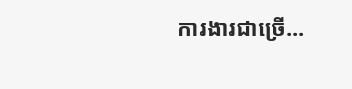ការងារជាច្រើ...